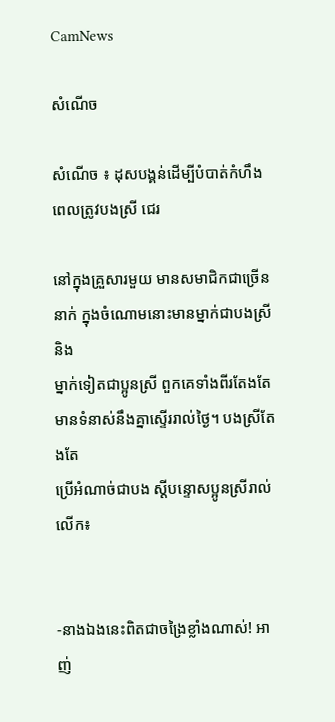CamNews

សំណើច

សំណើច ៖ ដុសបង្គន់ដើម្បីបំបាត់កំហឹងពេលត្រូវបងស្រី ជេរ

នៅក្នុងគ្រួសារមួយ មានសមាជិកជាច្រើននាក់ ក្នុងចំណោមនោះមានម្នាក់ជាបងស្រី និង
ម្នាក់ទៀតជាប្អូនស្រី ពួកគេទាំងពីរតែងតែមានទំនាស់នឹងគ្នាស្ទើររាល់ថ្ងៃ។ បងស្រីតែងតែ
ប្រើអំណាច់ជាបង ស្ដីបន្ទោសប្អូនស្រីរាល់លើក៖


-នាងឯងនេះពិតជាចង្រៃខ្លាំងណាស់! អាញ់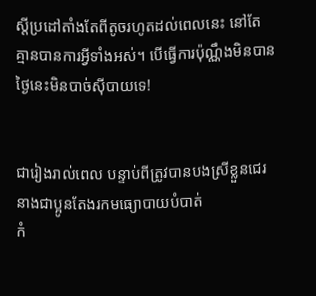ស្ដីប្រដៅតាំងតែពីតូចរហូតដល់ពេលនេះ នៅតែ
គ្មានបានការអ្វីទាំងអស់។ បើធ្វើការប៉ុណ្ណឹងមិនបាន ថ្ងៃនេះមិនបាច់ស៊ីបាយទេ!


ជារៀងរាល់ពេល បន្ទាប់ពីត្រូវបានបងស្រីខ្លួនជេរ នាងជាប្អូនតែងរកមធ្យោបាយបំបាត់
កំ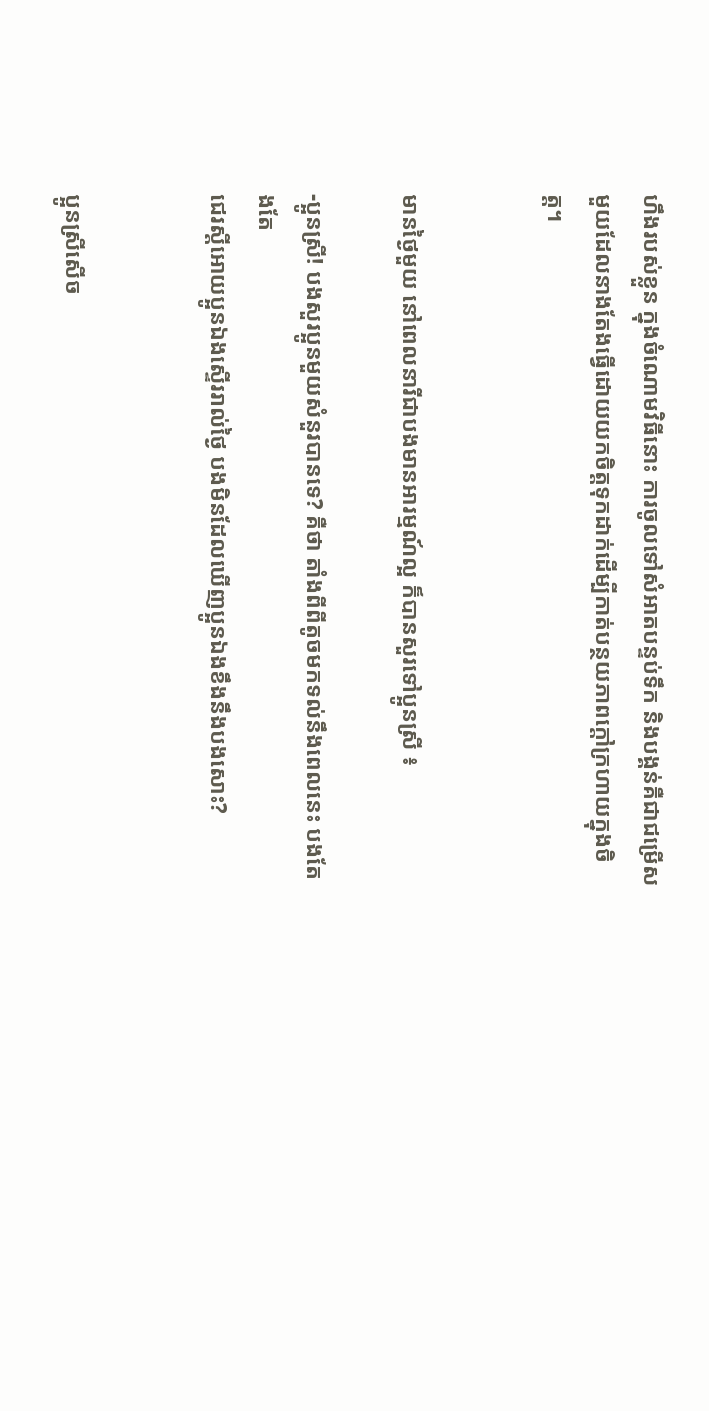ហឹងរបស់ខ្លួន ក្នុងចំណោមវិធីនោះ ការចូលទៅសំអាតបន្ទប់ទឹក និងបង្គន់គឺជាជម្រើស
មួយដែលនាងតែងធ្វើដោយយកចិត្តទុកដាក់ដើម្បីកាត់បន្ថយភាពក្ដៅក្រហាយក្នុងចិត្ត។


មានថ្ងៃមួយ នៅពេលនារីជាបងមានអារម្មណ៍ល្អ ក៏បានសួរទៅប្អូនស្រី ៖

-ប្អូនស្រី! បងសួរប្អូនមួយសំនួរបានទេ? គឺថា តាំងពីពីតូចមកទល់នឹងពេលនេះ បងតែងតែ
ជេរស្ដីអោយប្អូនឯងស្ទើររាល់ថ្ងៃ បងមិនដែលឃើញប្អូនឯងខឹងនឹងបងសោះ?


ប្អូនស្រីសើច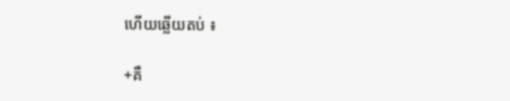ហើយឆ្លើយតប់ ៖

+គឺ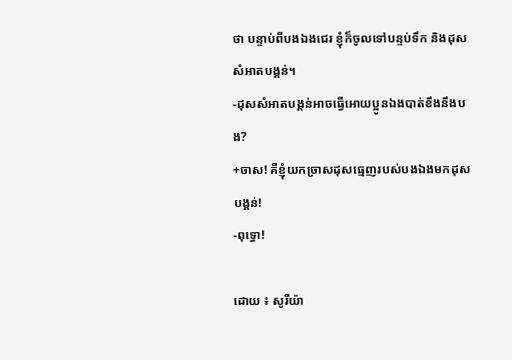ថា បន្ទាប់ពីបងឯងជេរ ខ្ញុំក៏ចូលទៅបន្ទប់ទឹក និងដុសសំអាតបង្គន់។
-ដុសសំអាតបង្គន់អាចធ្វើអោយប្អូនឯងបាត់ខឹងនឹងបង?
+ចាស! គឺខ្ញុំយកច្រាសដុសធ្មេញរបស់បងឯងមកដុសបង្គន់!
-ពុទ្ធោ!

ដោយ ៖ សូរីយ៉ា